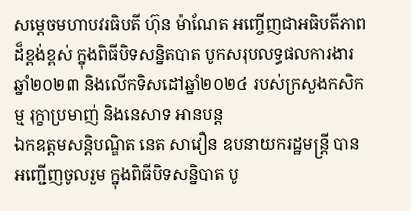សម្តេចមហាបវរធិបតី ហ៊ុន ម៉ាណែត អញ្ចើញជាអធិបតីភាពដ៏ខ្ពង់ខ្ពស់ ក្នុងពិធីបិទសន្និតបាត បូកសរុបលទ្ធផលការងារឆ្នាំ២០២៣ និងលើកទិសដៅឆ្នាំ២០២៤ របស់ក្រសួងកសិកម្ម រុក្ខាប្រមាញ់ និងនេសាទ អានបន្ត
ឯកឧត្តមសន្តិបណ្ឌិត នេត សាវឿន ឧបនាយករដ្ឋមន្រ្តី បានអញ្ជើញចូលរួម ក្នុងពិធីបិទសន្និបាត បូ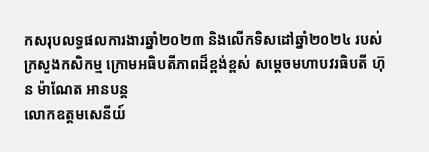កសរុបលទ្ធផលការងារឆ្នាំ២០២៣ និងលើកទិសដៅឆ្នាំ២០២៤ របស់ក្រសួងកសិកម្ម ក្រោមអធិបតីភាពដ៏ខ្ពង់ខ្ពស់ សម្តេចមហាបវរធិបតី ហ៊ុន ម៉ាណែត អានបន្ត
លោកឧត្តមសេនីយ៍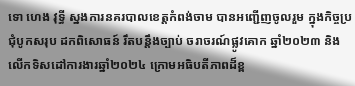ទោ ហេង វុទ្ធី ស្នងការនគរបាលខេត្តកំពង់ចាម បានអញ្ជើញចូលរួម ក្នុងកិច្ចប្រជុំបូកសរុប ដកពិសោធន៍ រឹតបន្ដឹងច្បាប់ ចរាចរណ៍ផ្លូវគោក ឆ្នាំ២០២៣ និងលើកទិសដៅការងារឆ្នាំ២០២៤ ក្រោមអធិបតីភាពដ៏ខ្ព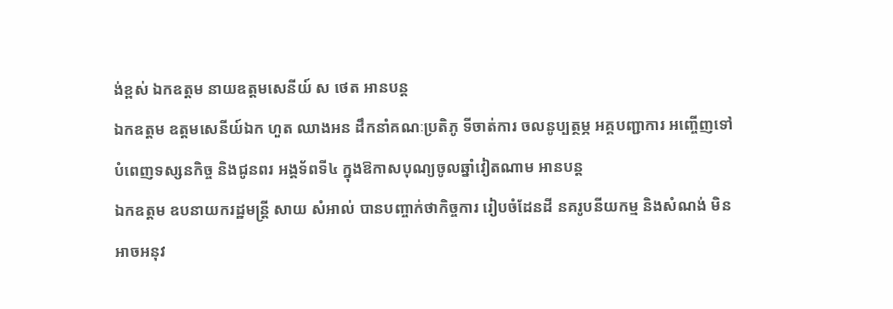ង់ខ្ពស់ ឯកឧត្តម នាយឧត្តមសេនីយ៍ ស ថេត អានបន្ត
ឯកឧត្តម ឧត្ដមសេនីយ៍ឯក ហួត ឈាងអន ដឹកនាំគណៈប្រតិភូ ទីចាត់ការ ចលនូប្បត្ថម្ភ អគ្គបញ្ជាការ អញ្ចើញទៅបំពេញទស្សនកិច្ច និងជូនពរ អង្គទ័ពទី៤ ក្នុងឱកាសបុណ្យចូលឆ្នាំវៀតណាម អានបន្ត
ឯកឧត្តម ឧបនាយករដ្ឋមន្ត្រី សាយ សំអាល់ បានបញ្ចាក់ថាកិច្ចការ រៀបចំដែនដី នគរូបនីយកម្ម និងសំណង់ មិនអាចអនុវ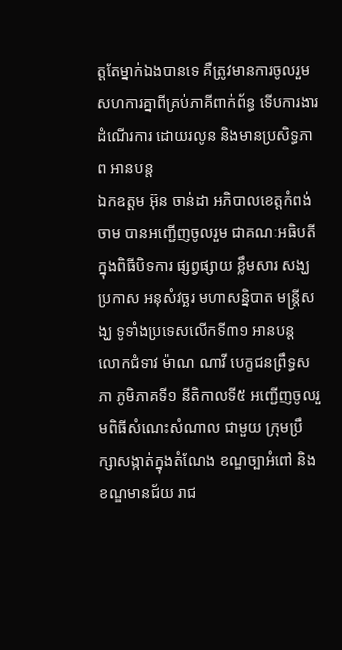ត្តតែម្នាក់ឯងបានទេ គឺត្រូវមានការចូលរួម សហការគ្នាពីគ្រប់ភាគីពាក់ព័ន្ធ ទើបការងារដំណើរការ ដោយរលូន និងមានប្រសិទ្ធភាព អានបន្ត
ឯកឧត្តម អ៊ុន ចាន់ដា អភិបាលខេត្តកំពង់ចាម បានអញ្ជើញចូលរួម ជាគណៈអធិបតី ក្នុងពិធីបិទការ ផ្សព្វផ្សាយ ខ្លឹមសារ សង្ឃប្រកាស អនុសំវច្ឆរ មហាសន្និបាត មន្ត្រីសង្ឃ ទូទាំងប្រទេសលើកទី៣១ អានបន្ត
លោកជំទាវ ម៉ាណ ណាវី បេក្ខជនព្រឹទ្ធសភា ភូមិភាគទី១ នីតិកាលទី៥ អញ្ជើញចូលរួមពិធីសំណេះសំណាល ជាមួយ ក្រុមប្រឹក្សាសង្កាត់ក្នុងតំណែង ខណ្ឌច្បាអំពៅ និងខណ្ឌមានជ័យ រាជ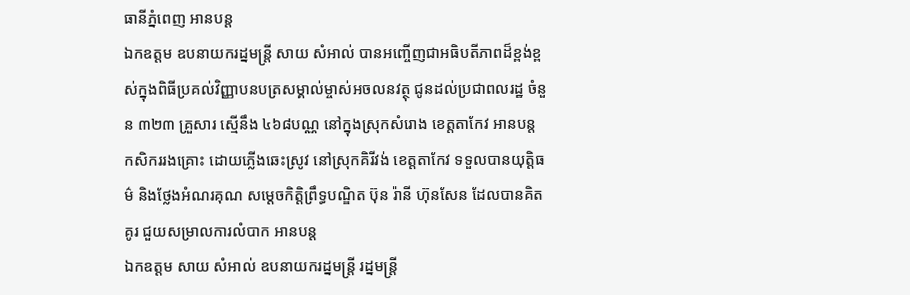ធានីភ្នំពេញ អានបន្ត
ឯកឧត្តម ឧបនាយករដ្នមន្ត្រី សាយ សំអាល់ បានអញ្ចើញជាអធិបតីភាពដ៏ខ្ពង់ខ្ពស់ក្នុងពិធីប្រគល់វិញ្ញាបនបត្រសម្គាល់ម្ចាស់អចលនវត្ថុ ជូនដល់ប្រជាពលរដ្ឋ ចំនួន ៣២៣ គ្រួសារ ស្មើនឹង ៤៦៨បណ្ណ នៅក្នុងស្រុកសំរោង ខេត្តតាកែវ អានបន្ត
កសិកររងគ្រោះ ដោយភ្លេីងឆេះស្រូវ នៅស្រុកគិរីវង់ ខេត្តតាកែវ ទទួលបានយុត្តិធម៌ និងថ្លែងអំណរគុណ សម្តេចកិត្តិព្រឹទ្ធបណ្ឌិត ប៊ុន រ៉ានី ហ៊ុនសែន ដែលបានគិតគូរ ជួយសម្រាលការលំបាក អានបន្ត
ឯកឧត្តម សាយ សំអាល់ ឧបនាយករដ្នមន្ត្រី រដ្នមន្ត្រី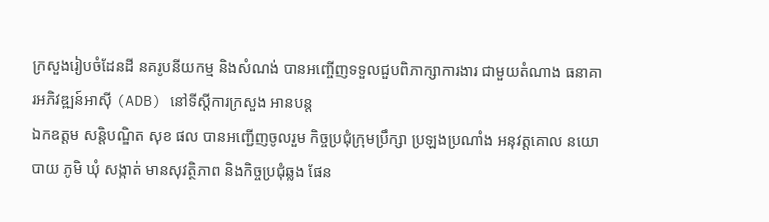ក្រសួងរៀបចំដែនដី នគរូបនីយកម្ម និងសំណង់ បានអញ្ចើញទទួលជួបពិភាក្សាការងារ ជាមួយតំណាង ធនាគារអភិវឌ្ឍន៍អាស៊ី (ADB) នៅទីស្ដីការក្រសួង អានបន្ត
ឯកឧត្ដម សន្តិបណ្ឌិត សុខ ផល បានអញ្ជើញចូលរួម កិច្ចប្រជុំក្រុមប្រឹក្សា ប្រឡងប្រណាំង អនុវត្តគោល នយោបាយ ភូមិ ឃុំ សង្កាត់ មានសុវត្ថិភាព និងកិច្ចប្រជុំឆ្លង ផែន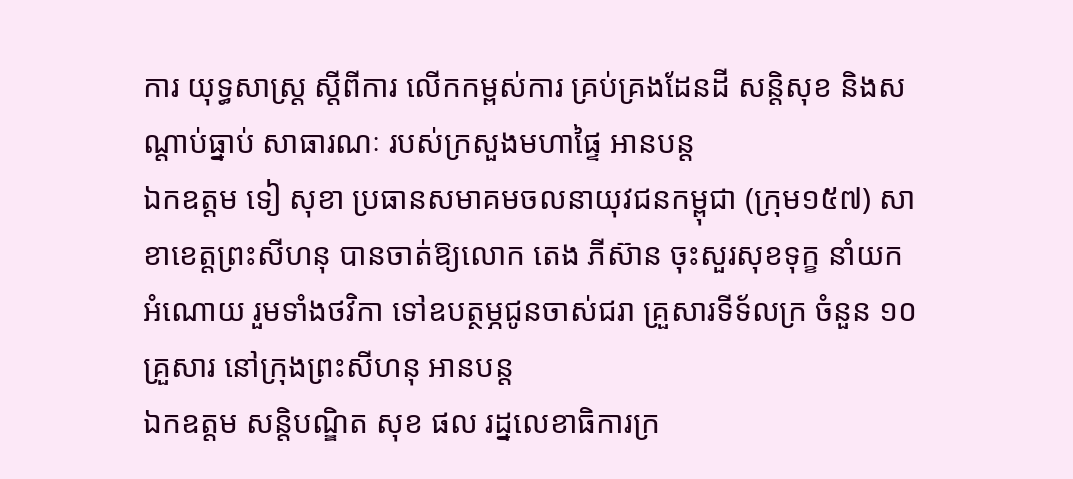ការ យុទ្ធសាស្រ្ត ស្តីពីការ លើកកម្ពស់ការ គ្រប់គ្រងដែនដី សន្តិសុខ និងសណ្តាប់ធ្នាប់ សាធារណៈ របស់ក្រសួងមហាផ្ទៃ អានបន្ត
ឯកឧត្តម ទៀ សុខា ប្រធានសមាគមចលនាយុវជនកម្ពុជា (ក្រុម១៥៧) សាខាខេត្តព្រះសីហនុ បានចាត់ឱ្យលោក តេង ភីស៊ាន ចុះសួរសុខទុក្ខ នាំយកអំណោយ រួមទាំងថវិកា ទៅឧបត្ថម្ភជូនចាស់ជរា គ្រួសារទីទ័លក្រ ចំនួន ១០គ្រួសារ នៅក្រុងព្រះសីហនុ អានបន្ត
ឯកឧត្ដម សន្តិបណ្ឌិត សុខ ផល រដ្នលេខាធិការក្រ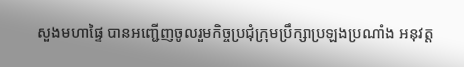សួងមហាផ្ទៃ បានអញ្ជើញចូលរួមកិច្ចប្រជុំក្រុមប្រឹក្សាប្រឡងប្រណាំង អនុវត្ត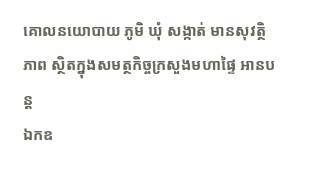គោលនយោបាយ ភូមិ ឃុំ សង្កាត់ មានសុវត្ថិភាព ស្ថិតក្នុងសមត្ថកិច្ចក្រសួងមហាផ្ទៃ អានបន្ត
ឯកឧ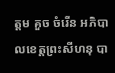ត្តម គួច ចំរើន អភិបាលខេត្តព្រះសីហនុ បា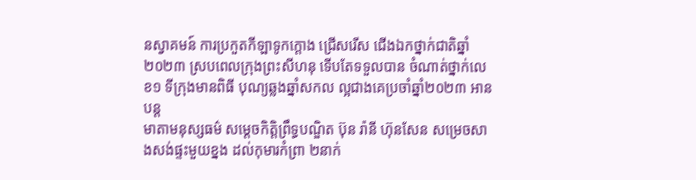នស្វាគមន៍ ការប្រកួតកីឡាទូកក្តោង ជ្រើសរើស ជើងឯកថ្នាក់ជាតិឆ្នាំ២០២៣ ស្របពេលក្រុងព្រះសីហនុ ទើបតែទទួលបាន ចំណាត់ថ្នាក់លេខ១ ទីក្រុងមានពិធី បុណ្យឆ្លងឆ្នាំសកល ល្អជាងគេប្រចាំឆ្នាំ២០២៣ អានបន្ត
មាតាមនុស្សធម៌ សម្តេចកិត្តិព្រឹទ្ធបណ្ឌិត ប៊ុន រ៉ានី ហ៊ុនសែន សម្រេចសាងសង់ផ្ទះមួយខ្នង ដល់កុមារកំព្រា ២នាក់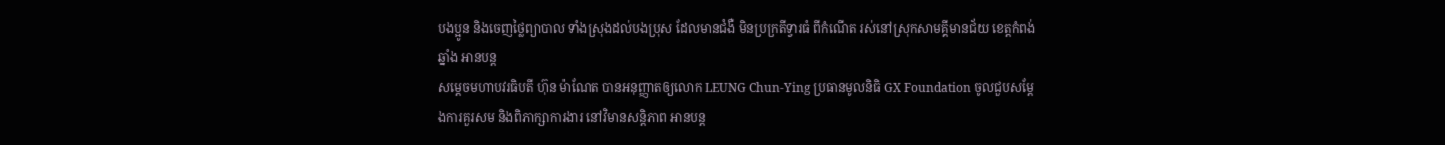បងប្អូន និងចេញថ្លៃព្យាបាល ទាំងស្រុងដល់បងប្រុស ដែលមានជំងឺ មិនប្រក្រតីទ្វារធំ ពីកំណេីត រស់នៅស្រុកសាមគ្គីមានជ័យ ខេត្តកំពង់ឆ្នាំង អានបន្ត
សម្តេចមហាបវរធិបតី ហ៊ុន ម៉ាណែត បានអនុញ្ញាតឲ្យលោក LEUNG Chun-Ying ប្រធានមូលនិធិ GX Foundation ចូលជួបសម្ដែងការគួរសម និងពិភាក្សាការងារ នៅវិមានសន្តិភាព អានបន្ត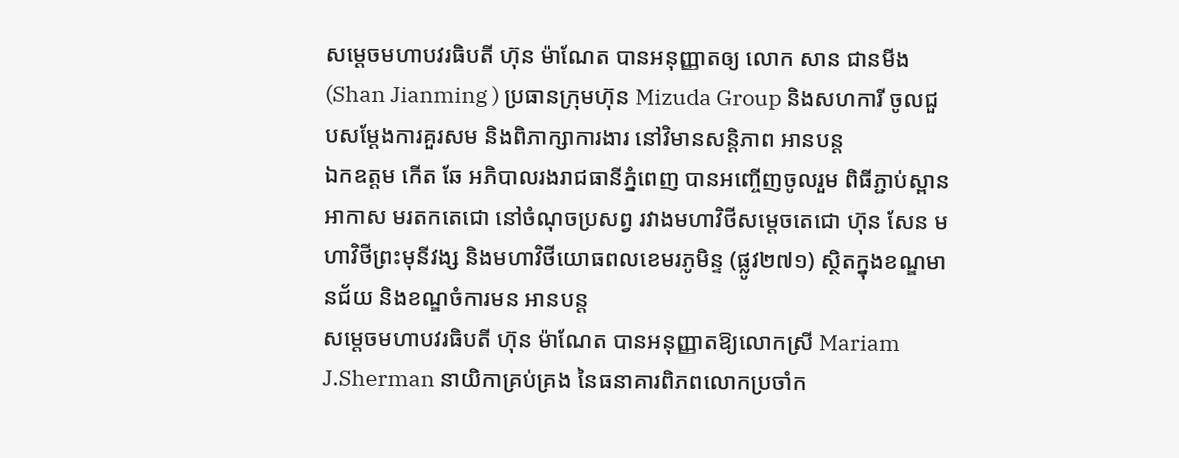សម្តេចមហាបវរធិបតី ហ៊ុន ម៉ាណែត បានអនុញ្ញាតឲ្យ លោក សាន ជានមីង (Shan Jianming ) ប្រធានក្រុមហ៊ុន Mizuda Group និងសហការី ចូលជួបសម្ដែងការគួរសម និងពិភាក្សាការងារ នៅវិមានសន្តិភាព អានបន្ត
ឯកឧត្តម កើត ឆែ អភិបាលរងរាជធានីភ្នំពេញ បានអញ្ចើញចូលរួម ពិធីភ្ជាប់ស្ពានអាកាស មរតកតេជោ នៅចំណុចប្រសព្វ រវាងមហាវិថីសម្តេចតេជោ ហ៊ុន សែន មហាវិថីព្រះមុនីវង្ស និងមហាវិថីយោធពលខេមរភូមិន្ទ (ផ្លូវ២៧១) ស្ថិតក្នុងខណ្ឌមានជ័យ និងខណ្ឌចំការមន អានបន្ត
សម្តេចមហាបវរធិបតី ហ៊ុន ម៉ាណែត បានអនុញ្ញាតឱ្យលោកស្រី Mariam J.Sherman នាយិកាគ្រប់គ្រង នៃធនាគារពិភពលោកប្រចាំក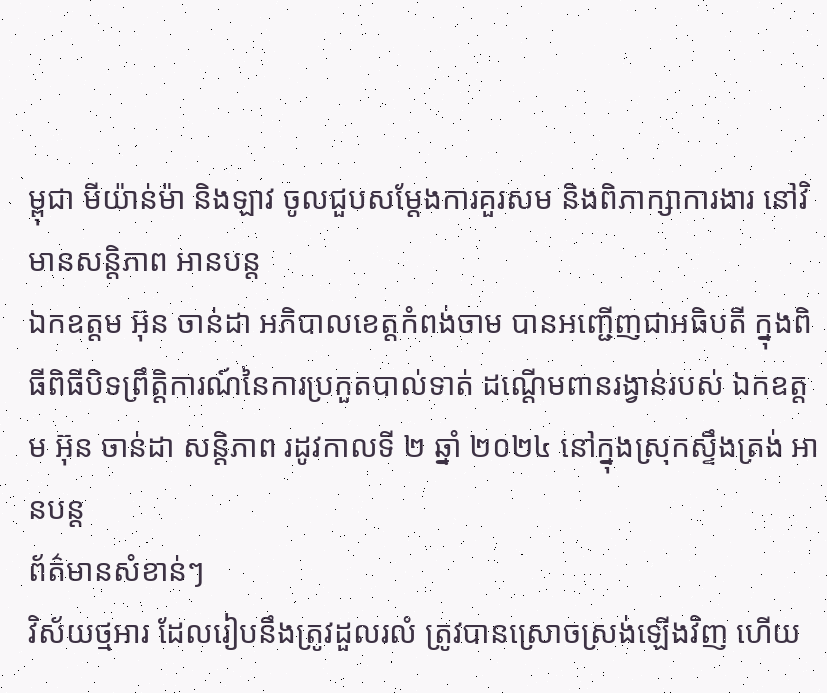ម្ពុជា មីយ៉ាន់ម៉ា និងឡាវ ចូលជួបសម្ដែងការគួរសម និងពិភាក្សាការងារ នៅវិមានសន្តិភាព អានបន្ត
ឯកឧត្តម អ៊ុន ចាន់ដា អភិបាលខេត្តកំពង់ចាម បានអញ្ជើញជាអធិបតី ក្នុងពិធីពិធីបិទព្រឹត្តិការណ៍នៃការប្រកួតបាល់ទាត់ ដណ្ដើមពានរង្វាន់របស់ ឯកឧត្តម អ៊ុន ចាន់ដា សន្តិភាព រដូវកាលទី ២ ឆ្នាំ ២០២៤ នៅក្នុងស្រុកស្ទឹងត្រង់ អានបន្ត
ព័ត៌មានសំខាន់ៗ
វិស័យថ្មអារ ដែលរៀបនឹងត្រូវដួលរលំ ត្រូវបានស្រោចស្រង់ឡើងវិញ ហើយ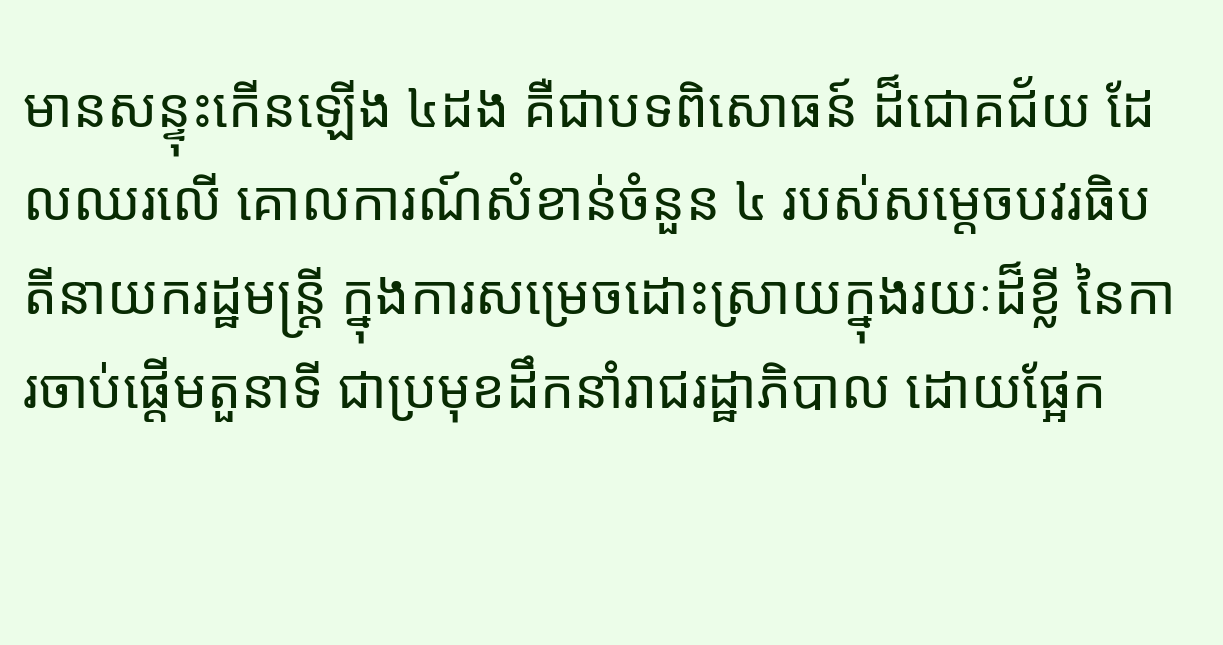មានសន្ទុះកើនឡើង ៤ដង គឺជាបទពិសោធន៍ ដ៏ជោគជ័យ ដែលឈរលើ គោលការណ៍សំខាន់ចំនួន ៤ របស់សម្តេចបវរធិបតីនាយករដ្ឋមន្ត្រី ក្នុងការសម្រេចដោះស្រាយក្នុងរយៈដ៏ខ្លី នៃការចាប់ផ្តើមតួនាទី ជាប្រមុខដឹកនាំរាជរដ្ឋាភិបាល ដោយផ្អែក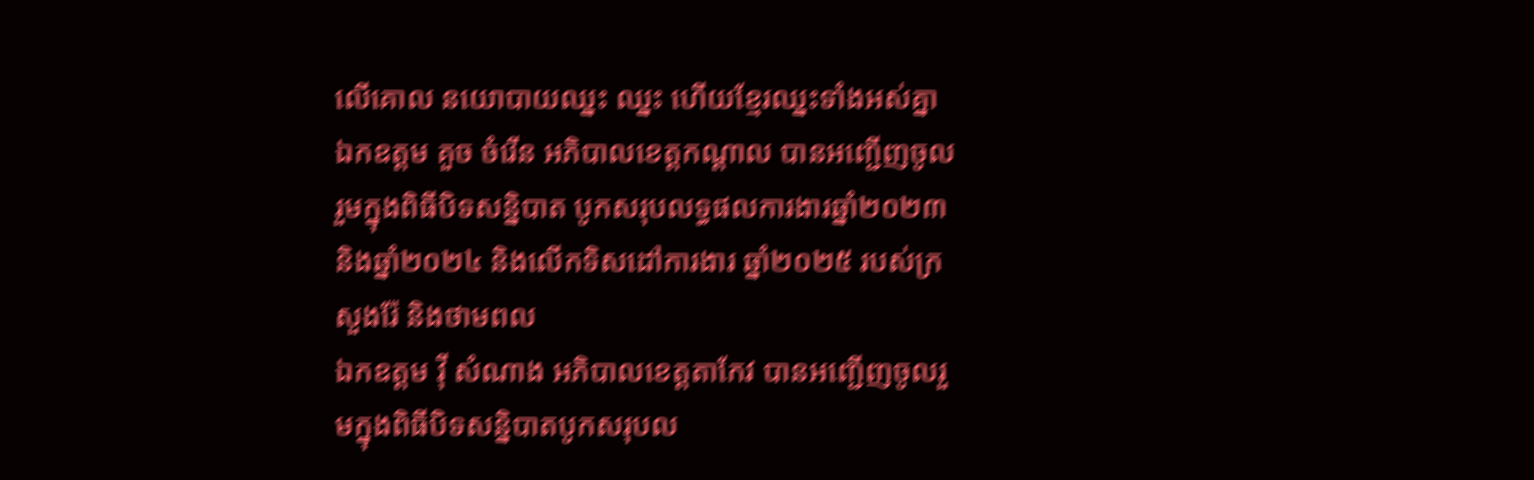លើគោល នយោបាយឈ្នះ ឈ្នះ ហើយខ្មែរឈ្នះទាំងអស់គ្នា
ឯកឧត្តម គួច ចំរើន អភិបាលខេត្តកណ្ដាល បានអញ្ជើញចូលរួមក្នុងពិធីបិទសន្និបាត បូកសរុបលទ្ធផលការងារឆ្នាំ២០២៣ និងឆ្នាំ២០២៤ និងលើកទិសដៅការងារ ឆ្នាំ២០២៥ របស់ក្រសួងរ៉ែ និងថាមពល
ឯកឧត្តម វ៉ី សំណាង អភិបាលខេត្តតាកែវ បានអញ្ជើញចូលរួមក្នុងពិធីបិទសន្និបាតបូកសរុបល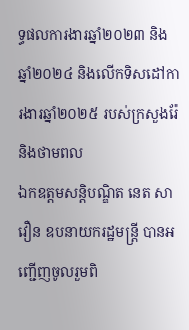ទ្ធផលការងារឆ្នាំ២០២៣ និងឆ្នាំ២០២៤ និងលើកទិសដៅការងារឆ្នាំ២០២៥ របស់ក្រសួងរ៉ែ និងថាមពល
ឯកឧត្តមសន្តិបណ្ឌិត នេត សាវឿន ឧបនាយករដ្ឋមន្រ្តី បានអញ្ជើញចូលរួមពិ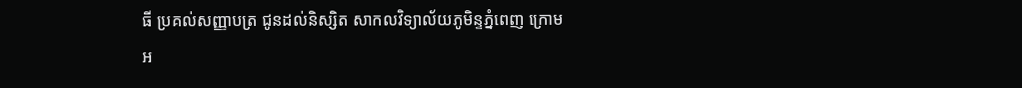ធី ប្រគល់សញ្ញាបត្រ ជូនដល់និស្សិត សាកលវិទ្យាល័យភូមិន្ទភ្នំពេញ ក្រោមអ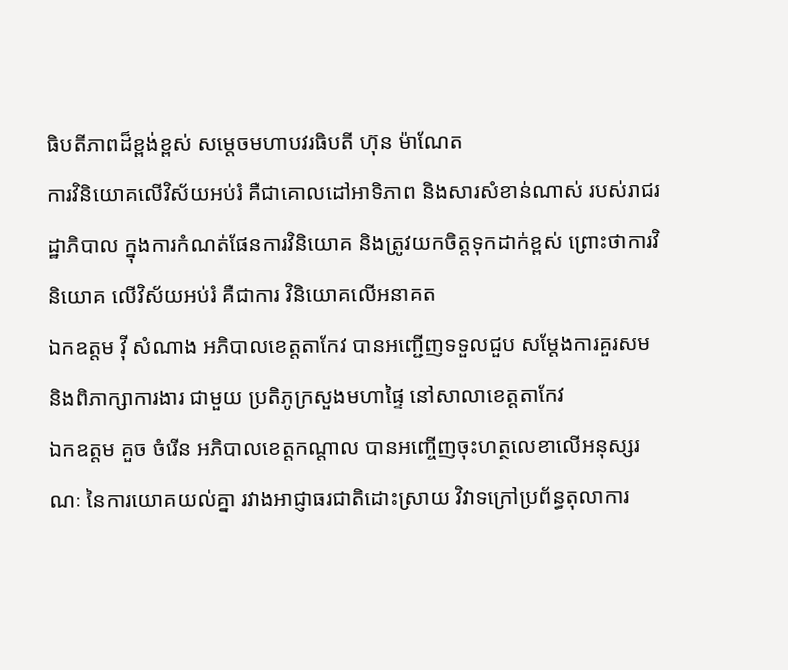ធិបតីភាពដ៏ខ្ពង់ខ្ពស់ សម្តេចមហាបវរធិបតី ហ៊ុន ម៉ាណែត
ការវិនិយោគលើវិស័យអប់រំ គឺជាគោលដៅអាទិភាព និងសារសំខាន់ណាស់ របស់រាជរដ្ឋាភិបាល ក្នុងការកំណត់ផែនការវិនិយោគ និងត្រូវយកចិត្តទុកដាក់ខ្ពស់ ព្រោះថាការវិនិយោគ លើវិស័យអប់រំ គឺជាការ វិនិយោគលើអនាគត
ឯកឧត្តម វ៉ី សំណាង អភិបាលខេត្តតាកែវ បានអញ្ជើញទទួលជួប សម្តែងការគួរសម និងពិភាក្សាការងារ ជាមួយ ប្រតិភូក្រសួងមហាផ្ទៃ នៅសាលាខេត្តតាកែវ
ឯកឧត្តម គួច ចំរើន អភិបាលខេត្តកណ្តាល បានអញ្ចើញចុះហត្ថលេខាលើអនុស្សរណៈ នៃការយោគយល់គ្នា រវាងអាជ្ញាធរជាតិដោះស្រាយ វិវាទក្រៅប្រព័ន្ធតុលាការ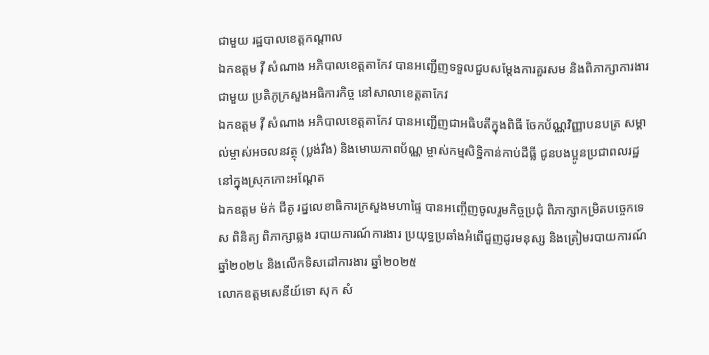ជាមួយ រដ្ឋបាលខេត្តកណ្តាល
ឯកឧត្តម វ៉ី សំណាង អភិបាលខេត្តតាកែវ បានអញ្ជើញទទួលជួបសម្តែងការគួរសម និងពិភាក្សាការងារជាមួយ ប្រតិភូក្រសួងអធិការកិច្ច នៅសាលាខេត្តតាកែវ
ឯកឧត្តម វ៉ី សំណាង អភិបាលខេត្តតាកែវ បានអញ្ជេីញជាអធិបតីក្នុងពិធី ចែកប័ណ្ណវិញ្ញាបនបត្រ សម្គាល់ម្ចាស់អចលនវត្ថុ (ប្លង់រឹង) និងមោឃភាពប័ណ្ណ ម្ចាស់កម្មសិទ្ឋិកាន់កាប់ដីធ្លី ជូនបងប្អូនប្រជាពលរដ្ឋ នៅក្នុងស្រុកកោះអណ្តែត
ឯកឧត្តម ម៉ក់ ជីតូ រដ្នលេខាធិការក្រសួងមហាផ្ទៃ បានអញ្ចើញចូលរួមកិច្ចប្រជុំ ពិភាក្សាកម្រិតបច្ចេកទេស ពិនិត្យ ពិភាក្សាឆ្លង របាយការណ៍ការងារ ប្រយុទ្ធប្រឆាំងអំពេីជួញដូរមនុស្ស និងត្រៀមរបាយការណ៍ ឆ្នាំ២០២៤ និងលេីកទិសដៅការងារ ឆ្នាំ២០២៥
លោកឧត្តមសេនីយ៍ទោ សុក សំ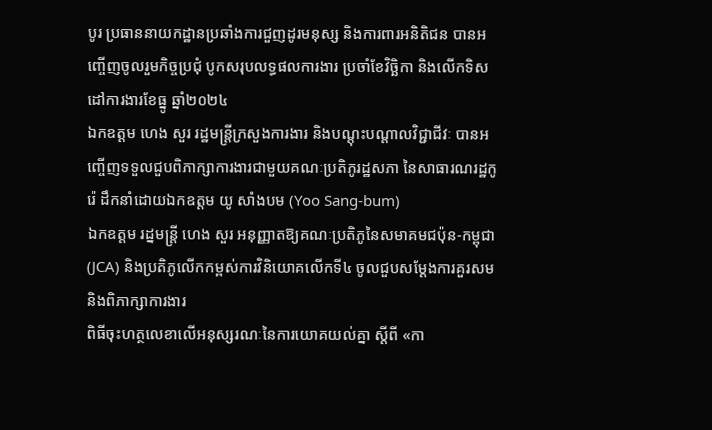បូរ ប្រធាននាយកដ្ឋានប្រឆាំងការជួញដូរមនុស្ស និងការពារអនិតិជន បានអញ្ចើញចូលរួមកិច្ចប្រជុំ បូកសរុបលទ្ធផលការងារ ប្រចាំខែវិច្ឆិកា និងលើកទិសដៅការងារខែធ្នូ ឆ្នាំ២០២៤
ឯកឧត្តម ហេង សួរ រដ្ឋមន្ត្រីក្រសួងការងារ និងបណ្តុះបណ្តាលវិជ្ជាជីវៈ បានអញ្ចើញទទួលជួបពិភាក្សាការងារជាមួយគណៈប្រតិភូរដ្ឋសភា នៃសាធារណរដ្ឋកូរ៉េ ដឹកនាំដោយឯកឧត្តម យូ សាំងបម (Yoo Sang-bum)
ឯកឧត្តម រដ្នមន្ត្រី ហេង សួរ អនុញ្ញាតឱ្យគណៈប្រតិភូនៃសមាគមជប៉ុន-កម្ពុជា (JCA) និងប្រតិភូលើកកម្ពស់ការវិនិយោគលើកទី៤ ចូលជួបសម្តែងការគួរសម និងពិភាក្សាការងារ
ពិធីចុះហត្ថលេខាលើអនុស្សរណៈនៃការយោគយល់គ្នា ស្តីពី «កា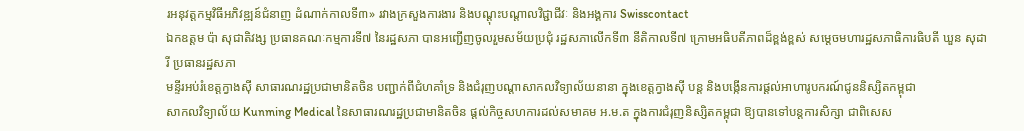រអនុវត្តកម្មវិធីអភិវឌ្ឍន៍ជំនាញ ដំណាក់កាលទី៣» រវាងក្រសួងការងារ និងបណ្តុះបណ្តាលវិជ្ជាជីវៈ និងអង្គការ Swisscontact
ឯកឧត្តម ប៉ា សុជាតិវង្ស ប្រធានគណៈកម្មការទី៧ នៃរដ្ឋសភា បានអញ្ជើញចូលរួមសម័យប្រជុំ រដ្ឋសភាលើកទី៣ នីតិកាលទី៧ ក្រោមអធិបតីភាពដ៏ខ្ពង់ខ្ពស់ សម្តេចមហារដ្ឋសភាធិការធិបតី ឃួន សុដារី ប្រធានរដ្ឋសភា
មន្ទីរអប់រំខេត្តក្វាងស៊ី សាធារណរដ្ឋប្រជាមានិតចិន បញ្ជាក់ពីជំហគាំទ្រ និងជំរុញបណ្តាសាកលវិទ្យាល័យនានា ក្នុងខេត្តក្វាងស៊ី បន្ត និងបង្កើនការផ្តល់អាហារូបករណ៍ជូននិស្សិតកម្ពុជា
សាកលវិទ្យាល័យ Kunming Medical នៃសាធារណរដ្ឋប្រជាមានិតចិន ផ្តល់កិច្ចសហការដល់សមាគម អ.ម.ត ក្នុងការជំរុញនិស្សិតកម្ពុជា ឱ្យបានទៅបន្តការសិក្សា ជាពិសេស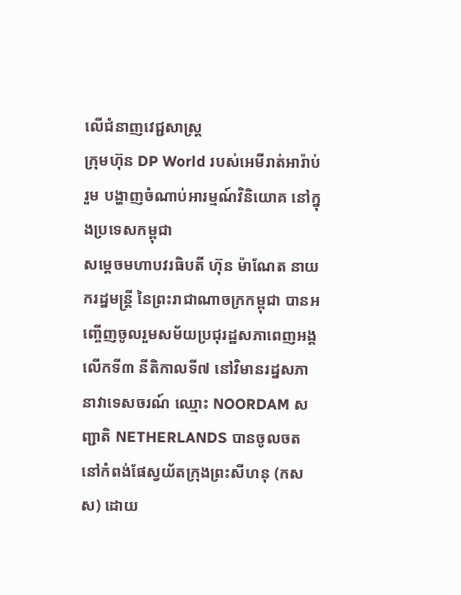លើជំនាញវេជ្ជសាស្រ្ត
ក្រុមហ៊ុន DP World របស់អេមីរាត់អារ៉ាប់រួម បង្ហាញចំណាប់អារម្មណ៍វិនិយោគ នៅក្នុងប្រទេសកម្ពុជា
សម្ដេចមហាបវរធិបតី ហ៊ុន ម៉ាណែត នាយករដ្នមន្ត្រី នៃព្រះរាជាណាចក្រកម្ពុជា បានអញ្ចើញចូលរួមសម័យប្រជុរដ្ឋសភាពេញអង្គ លើកទី៣ នីតិកាលទី៧ នៅវិមានរដ្នសភា
នាវាទេសចរណ៍ ឈ្មោះ NOORDAM សញ្ជាតិ NETHERLANDS បានចូលចត នៅកំពង់ផែស្វយ័តក្រុងព្រះសីហនុ (កសស) ដោយ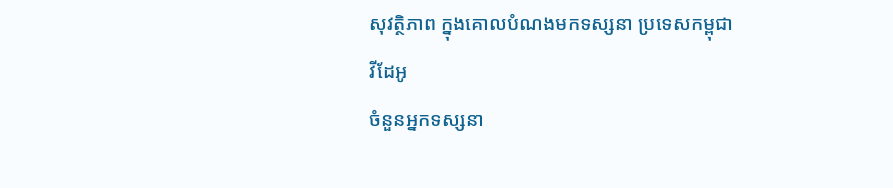សុវត្ថិភាព ក្នុងគោលបំណងមកទស្សនា ប្រទេសកម្ពុជា
វីដែអូ
ចំនួនអ្នកទស្សនា